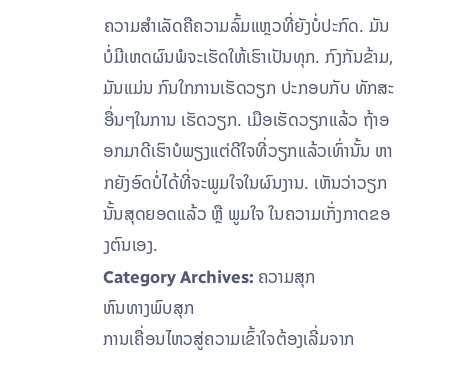ຄວາມສໍາເລັດຄືຄວາມລົ້ມແຫຼວທີ່ຍັງບໍ່ປະກົດ. ມັນບໍ່ມີເຫດຜົນພໍຈະເຮັດໃຫ້ເຮົາເປັນທຸກ. ກົງກັນຂ້າມ, ມັນແມ່ນ ກົນໃກການເຮັດວຽກ ປະກອບກັບ ທັກສະອື່ນໆໃນການ ເຮັດວຽກ. ເມືອເຮັດວຽກແລ້ວ ຖ້າອອກມາດີເຮົາບໍພຽງແຕ່ດີໃຈທີ່ວຽກແລ້ວເທົ່ານັ້ນ ຫາກຍັງອົດບໍ່ໄດ້ທີ່ຈະພູມໃຈໃນຜົນງານ. ເຫັນວ່າວຽກນັ້ນສຸດຍອດແລ້ວ ຫຼື ພູມໃຈ ໃນຄວາມເກັ່ງກາດຂອງຕົນເອງ.
Category Archives: ຄວາມສຸກ
ຫົນທາງພົບສຸກ
ການເຄື່ອນໄຫວສູ່ຄວາມເຂົ້າໃຈຕ້ອງເລີ່ມຈາກ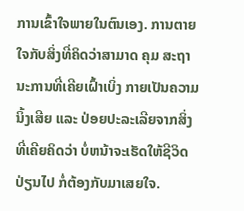ການເຂົ້າໃຈພາຍໃນຕົນເອງ. ການຕາຍໃຈກັບສິ່ງທີ່ຄິດວ່າສາມາດ ຄຸມ ສະຖານະການທີ່ເຄີຍເຝົ້າເບິ່ງ ກາຍເປັນຄວາມນິ້ງເສີຍ ແລະ ປ່ອຍປະລະເລີຍຈາກສິ່ງທີ່ເຄີຍຄິດວ່າ ບໍ່ຫນ້າຈະເຮັດໃຫ້ຊີວິດປ່ຽນໄປ ກໍ່ຕ້ອງກັບມາເສຍໃຈ.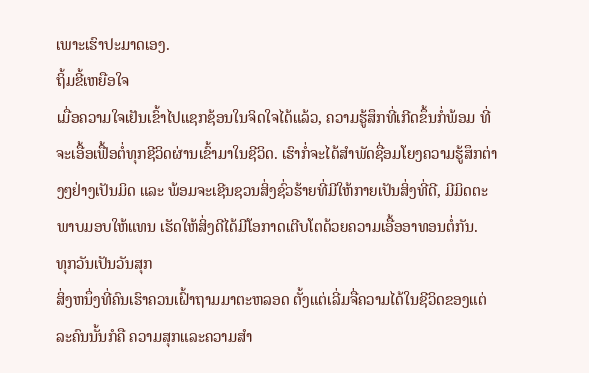ເພາະເຮົາປະມາດເອງ.
ຖິ້ມຂີ້ເຫຍືອໃຈ
ເມື່ອຄວາມໃຈເຢັນເຂົ້າໄປແຊກຊ້ອນໃນຈິດໃຈໄດ້ແລ້ວ, ຄວາມຮູ້ສຶກທີ່ເກີດຂຶ້ນກໍ່ພ້ອມ ທີ່ຈະເອື້ອເຟື້ອຕໍ່ທຸກຊີວິດຜ່ານເຂົ້າມາໃນຊີວິດ. ເຮົາກໍ່ຈະໄດ້ສຳພັດຊື່ອມໂຍງຄວາມຮູ້ສຶກຕ່າງໆຢ່າງເປັນມິດ ແລະ ພ້ອມຈະເຊີນຊວນສິ່ງຊົ່ວຮ້າຍທີ່ມີໃຫ້ກາຍເປັນສິ່ງທີ່ດີ, ມີມິດຕະພາບມອບໃຫ້ແທນ ເຮັດໃຫ້ສິ່ງດີໄດ້ມີໂອກາດເຕີບໂຕດ້ວຍຄວາມເອື້ອອາທອນຕໍ່ກັນ.
ທຸກວັນເປັນວັນສຸກ
ສິ່ງຫນຶ່ງທີ່ຄົນເຮົາຄວນເຝົ້າຖາມມາຕະຫລອດ ຕັ້ງແຕ່ເລີ່ມຈື່ຄວາມໄດ້ໃນຊີວິດຂອງແຕ່ລະຄົນນັ້ນກໍຄື ຄວາມສຸກແລະຄວາມສຳ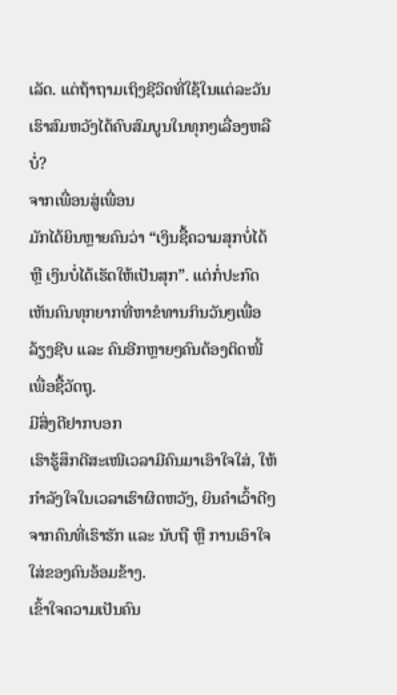ເລັດ. ແຕ່ຖ້າຖາມເຖິງຊີວິດທີ່ໃຊ້ໃນແຕ່ລະວັນເຮົາສົມຫວັງໄດ້ຄົບສົມບູນໃນທຸກໆເລື່ອງຫລືບໍ່?
ຈາກເພື່ອນສູ່ເພື່ອນ
ມັກໄດ້ຍິນຫຼາຍຄົນວ່າ “ເງິນຊື້ຄວາມສຸກບໍ່ໄດ້ ຫຼື ເງິນບໍ່ໄດ້ເຮັດໃຫ້ເປັນສຸກ”. ແຕ່ກໍ່ປະກົດເຫັນຄົນທຸກຍາກທີ່ຫາຂໍທານກິນວັນໆເພື່ອລ້ຽງຊີບ ແລະ ຄົນອີກຫຼາຍໆຄົນຕ້ອງຕິດໜີ້ເພື່ອຊື້ວັດຖຸ.
ມີສິ່ງດີຢາກບອກ
ເຮົາຮູ້ສຶກດີສະເໜີເວລາມີຄົນມາເອົາໃຈໃສ່, ໃຫ້ກຳລັງໃຈໃນເວລາເຮົາຜິດຫວັງ, ຍິນຄຳເວົ້າດີໆຈາກຄົນທີ່ເຮົາຮັກ ແລະ ນັບຖື ຫຼື ການເອົາໃຈໃສ່ຂອງຄົນອ້ອມຂ້າງ.
ເຂົ້າໃຈຄວາມເປັນຄົນ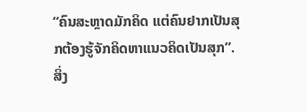“ຄົນສະຫຼາດມັກຄິດ ແຕ່ຄົນຢາກເປັນສຸກຕ້ອງຮູ້ຈັກຄິດຫາແນວຄິດເປັນສຸກ”.
ສິ່ງ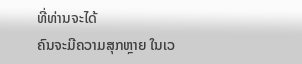ທີ່ທ່ານຈະໄດ້
ຄົນຈະມີຄວາມສຸກຫຼາຍ ໃນເວ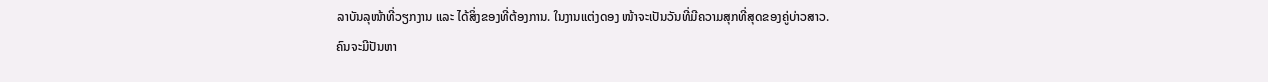ລາບັນລຸໜ້າທີ່ວຽກງານ ແລະ ໄດ້ສິ່ງຂອງທີ່ຕ້ອງການ. ໃນງານແຕ່ງດອງ ໜ້າຈະເປັນວັນທີ່ມີຄວາມສຸກທີ່ສຸດຂອງຄູ່ບ່າວສາວ.
ຄົນຈະມີປັນຫາ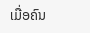ເມື່ອຄົນ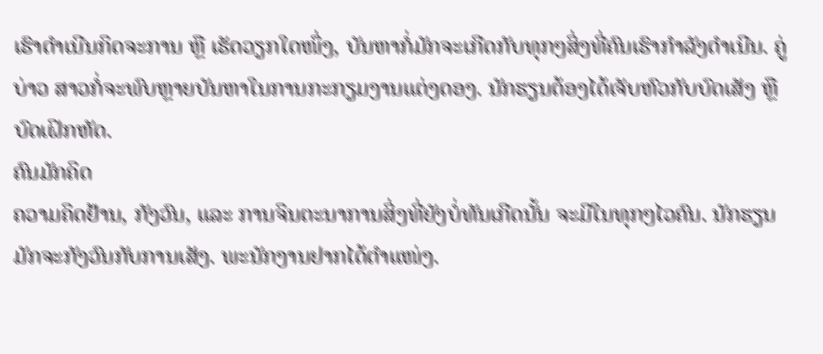ເຮົາດຳເນີນກິດຈະການ ຫຼື ເຮັດວຽກໃດໜຶ່ງ, ບັນຫາກໍ່ມັກຈະເກີດກັບທຸກໆສິ່ງທີ່ຄົນເຮົາກຳລັງດຳເນີນ. ຄູ່ບ່າວ ສາວກໍ່ຈະພົບຫຼາຍບັນຫາໃນການກະກຽມງານແຕ່ງດອງ. ນັກຮຽນຕ້ອງໄດ້ເຈັບຫົວກັບບົດເສັງ ຫຼື ບົດເຝິກຫັດ.
ຄົນມັກຄິດ
ຄວາມຄິດຢ້ານ, ກັງວົນ, ແລະ ການຈິນຕະນາການສິ່ງທີ່ຍັງບໍ່ທັນເກີດນັ້ນ ຈະມີໃນທຸກໆໄວຄົນ. ນັກຮຽນມັກຈະກັງວົນກັບການເສັງ. ພະນັກງານຢາກໄດ້ຕຳແໜ່ງ.